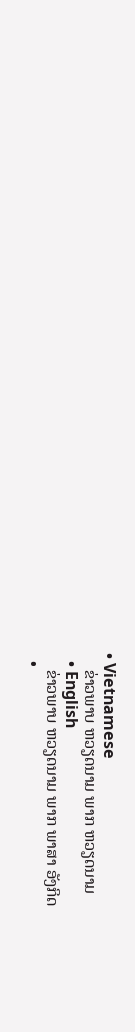• Vietnamese
    ຂ່າວພາບ ຫວຽດນາມ ພາກ ຫວຽດນາມ
  • English
    ຂ່າວພາບ ຫວຽດນາມ ພາກ ພາສາ ອັງກິດ
  •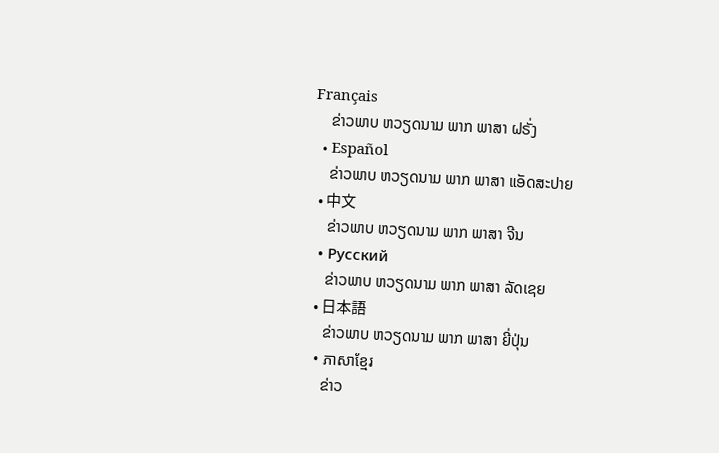Français
    ຂ່າວພາບ ຫວຽດນາມ ພາກ ພາສາ ຝຣັ່ງ
  • Español
    ຂ່າວພາບ ຫວຽດນາມ ພາກ ພາສາ ແອັດສະປາຍ
  • 中文
    ຂ່າວພາບ ຫວຽດນາມ ພາກ ພາສາ ຈີນ
  • Русский
    ຂ່າວພາບ ຫວຽດນາມ ພາກ ພາສາ ລັດເຊຍ
  • 日本語
    ຂ່າວພາບ ຫວຽດນາມ ພາກ ພາສາ ຍີ່ປຸ່ນ
  • ភាសាខ្មែរ
    ຂ່າວ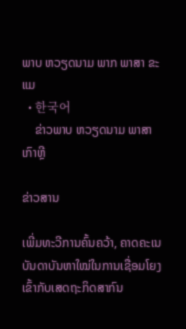ພາບ ຫວຽດນາມ ພາກ ພາສາ ຂະແມ
  • 한국어
    ຂ່າວພາບ ຫວຽດນາມ ພາສາ ເກົາຫຼີ

ຂ່າວສານ

ເພີ່ມທະວີການຄົ້ນຄວ້າ, ຄາດຄະເນບັນດາບັນຫາໃໝ່ໃນການເຊື່ອມໂຍງເຂົ້າກັບເສດຖະກິດສາກົນ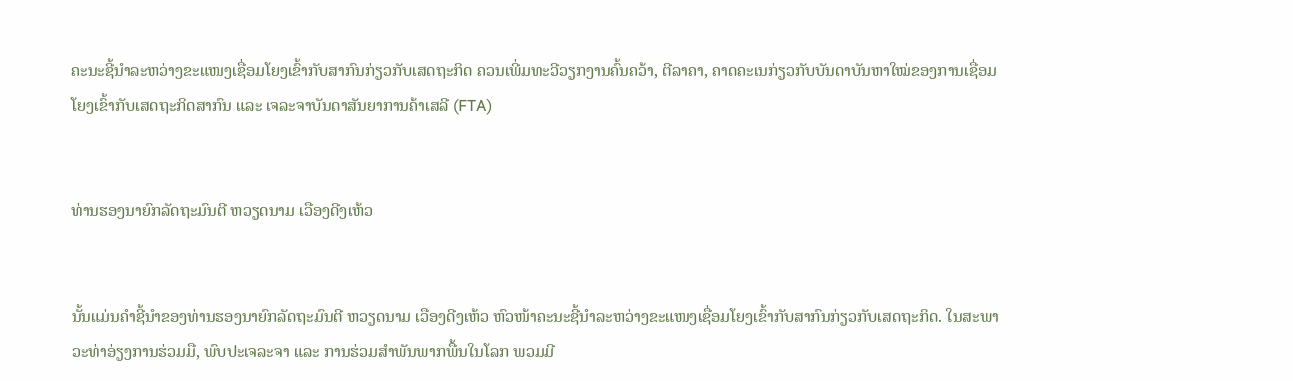ຄະນະຊີ້ນຳລະຫວ່າງຂະແໜງເຊື່ອມໂຍງເຂົ້າກັບສາກົນກ່ຽວກັບເສດຖະກິດ ຄວນເພີ່ມທະວີວຽກງານຄົ້ນຄວ້າ, ຕີລາຄາ, ຄາດຄະເນກ່ຽວກັບບັນດາບັນຫາໃໝ່ຂອງການເຊື່ອມໂຍງເຂົ້າກັບເສດຖະກິດສາກົນ ແລະ ເຈລະຈາບັນດາສັນຍາການຄ້າເສລີ (FTA)


ທ່ານຮອງນາຍົກລັດຖະມົນຕີ ຫວຽດນາມ ເວືອງດີງເຫ້ວ


ນັ້ນແມ່ນຄຳຊີ້ນຳຂອງທ່ານຮອງນາຍົກລັດຖະມົນຕີ ຫວຽດນາມ ເວືອງດີງເຫ້ວ ຫົວໜ້າຄະນະຊີ້ນຳລະຫວ່າງຂະແໜງເຊື່ອມໂຍງເຂົ້າກັບສາກົນກ່ຽວກັບເສດຖະກິດ. ໃນສະພາວະທ່າອ່ຽງການຮ່ວມມື, ພົບປະເຈລະຈາ ແລະ ການຮ່ວມສຳພັນພາກພື້ນໃນໂລກ ພວມມີ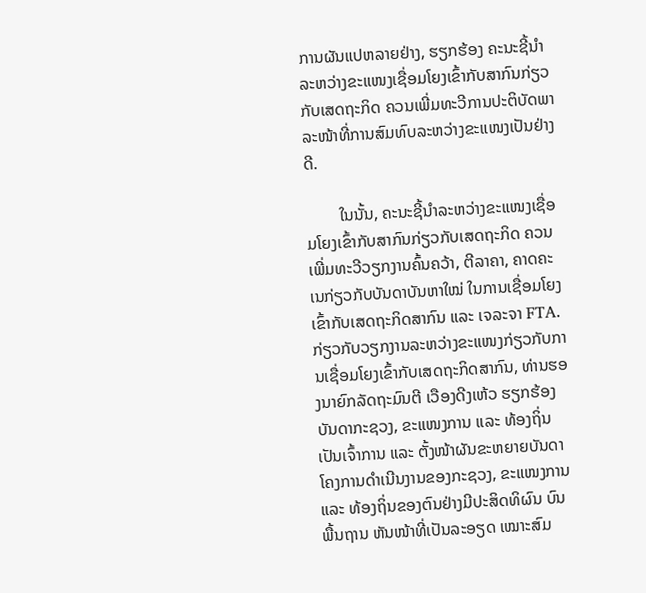ການຜັນແປຫລາຍຢ່າງ, ຮຽກຮ້ອງ ຄະນະຊີ້ນຳລະຫວ່າງຂະແໜງເຊື່ອມໂຍງເຂົ້າກັບສາກົນກ່ຽວກັບເສດຖະກິດ ຄວນເພີ່ມທະວີການປະຕິບັດພາລະໜ້າທີ່ການສົມທົບລະຫວ່າງຂະແໜງເປັນຢ່າງດີ.

        ໃນນັ້ນ, ຄະນະຊີ້ນຳລະຫວ່າງຂະແໜງເຊື່ອມໂຍງເຂົ້າກັບສາກົນກ່ຽວກັບເສດຖະກິດ ຄວນເພີ່ມທະວີວຽກງານຄົ້ນຄວ້າ, ຕີລາຄາ, ຄາດຄະເນກ່ຽວກັບບັນດາບັນຫາໃໝ່ ໃນການເຊື່ອມໂຍງເຂົ້າກັບເສດຖະກິດສາກົນ ແລະ ເຈລະຈາ FTA. ກ່ຽວກັບວຽກງານລະຫວ່າງຂະແໜງກ່ຽວກັບການເຊື່ອມໂຍງເຂົ້າກັບເສດຖະກິດສາກົນ, ທ່ານຮອງນາຍົກລັດຖະມົນຕີ ເວືອງດີງເຫ້ວ ຮຽກຮ້ອງບັນດາກະຊວງ, ຂະແໜງການ ແລະ ທ້ອງຖິ່ນ ເປັນເຈົ້າການ ແລະ ຕັ້ງໜ້າຜັນຂະຫຍາຍບັນດາໂຄງການດຳເນີນງານຂອງກະຊວງ, ຂະແໜງການ ແລະ ທ້ອງຖິ່ນຂອງຕົນຢ່າງມີປະສິດທິຜົນ ບົນພື້ນຖານ ຫັນໜ້າທີ່ເປັນລະອຽດ ເໝາະສົມ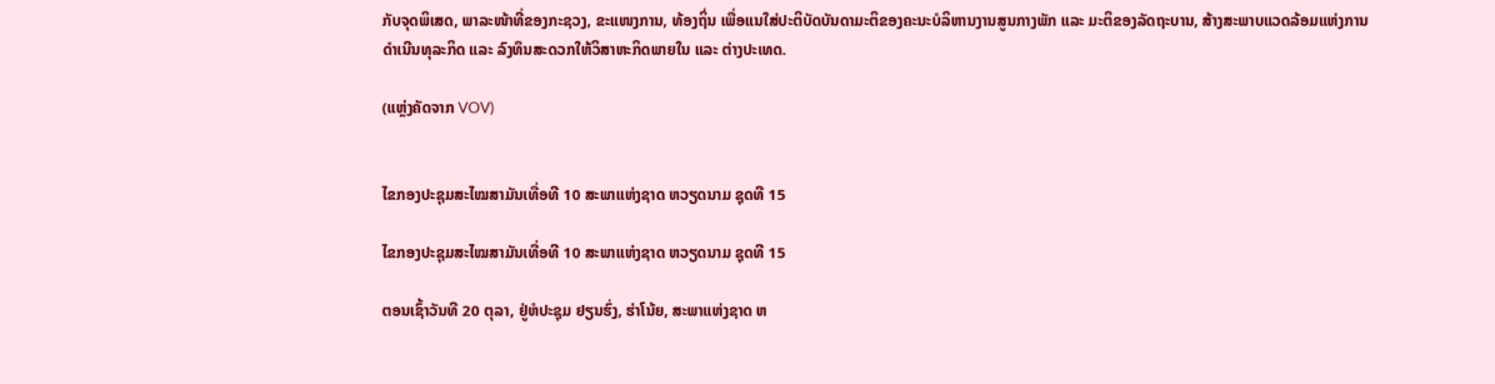ກັບຈຸດພິເສດ, ພາລະໜ້າທີ່ຂອງກະຊວງ, ຂະແໜງການ, ທ້ອງຖິ່ນ ເພື່ອແນໃສ່ປະຕິບັດບັນດາມະຕິຂອງຄະນະບໍລິຫານງານສູນກາງພັກ ແລະ ມະຕິຂອງລັດຖະບານ, ສ້າງສະພາບແວດລ້ອມແຫ່ງການດຳເນີນທຸລະກິດ ແລະ ລົງທຶນສະດວກໃຫ້ວິສາຫະກິດພາຍໃນ ແລະ ຕ່າງປະເທດ.

(ແຫຼ່ງຄັດຈາກ VOV)


ໄຂກອງປະຊຸມສະໄໝສາມັນເທື່ອທີ 10 ສະພາແຫ່ງຊາດ ຫວຽດນາມ ຊຸດທີ 15

ໄຂກອງປະຊຸມສະໄໝສາມັນເທື່ອທີ 10 ສະພາແຫ່ງຊາດ ຫວຽດນາມ ຊຸດທີ 15

ຕອນເຊົ້າວັນທີ 20 ຕຸລາ, ຢູ່ຫໍປະຊຸມ ຢຽນຮົ່ງ, ຮ່າໂນ້ຍ, ສະພາແຫ່ງຊາດ ຫ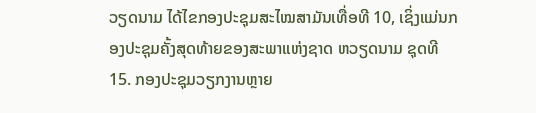ວຽດນາມ ໄດ້ໄຂກອງປະຊຸມສະໄໝສາມັນເທື່ອທີ 10, ເຊິ່ງແມ່ນກອງປະຊຸມຄັ້ງສຸດທ້າຍຂອງສະພາແຫ່ງຊາດ ຫວຽດນາມ ຊຸດທີ 15. ກອງປະຊຸມວຽກງານຫຼາຍ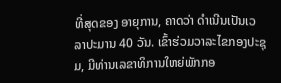ທີ່ສຸດຂອງ ອາຍຸການ, ຄາດວ່າ ດຳເນີນເປັນເວລາປະມານ 40 ວັນ. ເຂົ້າຮ່ວມວາລະໄຂກອງປະຊຸມ, ມີທ່ານເລຂາທິການໃຫຍ່ພັກກອ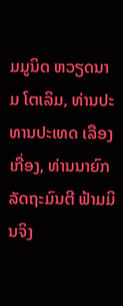ມມູນິດ ຫວຽດນາມ ໂຕເລິມ, ທ່ານປະທານປະເທດ ເລືອງເກື່ອງ, ທ່ານນາຍົກລັດຖະມົນຕີ ຟ້າມມິນຈິງ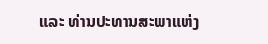ແລະ ທ່ານປະທານສະພາແຫ່ງ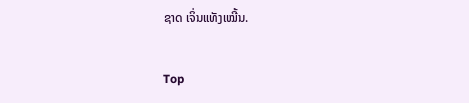ຊາດ ເຈິ່ນແທັງເໝີ້ນ.

Top